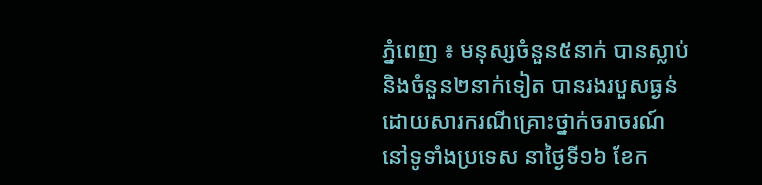ភ្នំពេញ ៖ មនុស្សចំនួន៥នាក់ បានស្លាប់ និងចំនួន២នាក់ទៀត បានរងរបួសធ្ងន់ ដោយសារករណីគ្រោះថ្នាក់ចរាចរណ៍ នៅទូទាំងប្រទេស នាថ្ងៃទី១៦ ខែក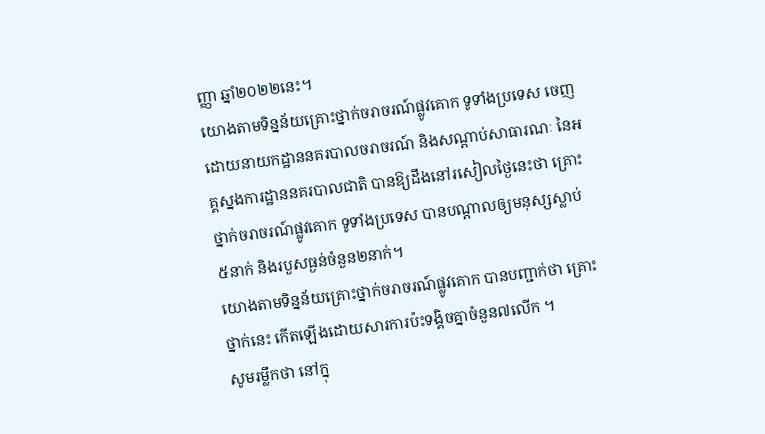ញ្ញា ឆ្នាំ២០២២នេះ។
យោងតាមទិន្នន័យគ្រោះថ្នាក់ចរាចរណ៍ផ្លូវគោក ទូទាំងប្រទេស ចេញដោយនាយកដ្ឋាននគរបាលចរាចរណ៍ និងសណ្តាប់សាធារណៈ នៃអគ្គស្នងការដ្ឋាននគរបាលជាតិ បានឱ្យដឹងនៅរសៀលថ្ងៃនេះថា គ្រោះថ្នាក់ចរាចរណ៍ផ្លូវគោក ទូទាំងប្រទេស បានបណ្តាលឲ្យមនុស្សស្លាប់៥នាក់ និងរបួសធ្ងន់ចំនួន២នាក់។
យោងតាមទិន្នន័យគ្រោះថ្នាក់ចរាចរណ៍ផ្លូវគោក បានបញ្ជាក់ថា គ្រោះថ្នាក់នេះ កើតឡើងដោយសារការប៉ះទង្គិចគ្នាចំនួន៧លើក ។
សូមរម្លឹកថា នៅក្នុ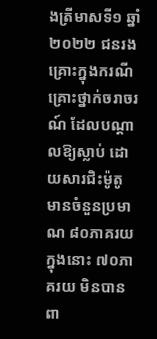ងត្រីមាសទី១ ឆ្នាំ២០២២ ជនរងគ្រោះក្នុងករណី គ្រោះថ្នាក់ចរាចរណ៍ ដែលបណ្តាលឱ្យស្លាប់ ដោយសារជិះម៉ូតូ មានចំនួនប្រមាណ ៨០ភាគរយ ក្នុងនោះ ៧០ភាគរយ មិនបានពា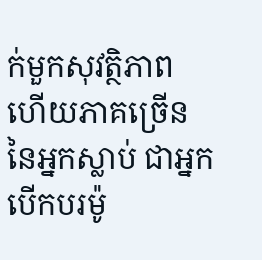ក់មួកសុវត្ថិភាព ហើយភាគច្រើន នៃអ្នកស្លាប់ ជាអ្នកបើកបរម៉ូ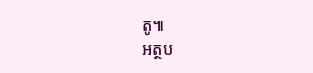តូ៕
អត្ថប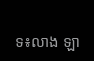ទ៖លាង ឡា